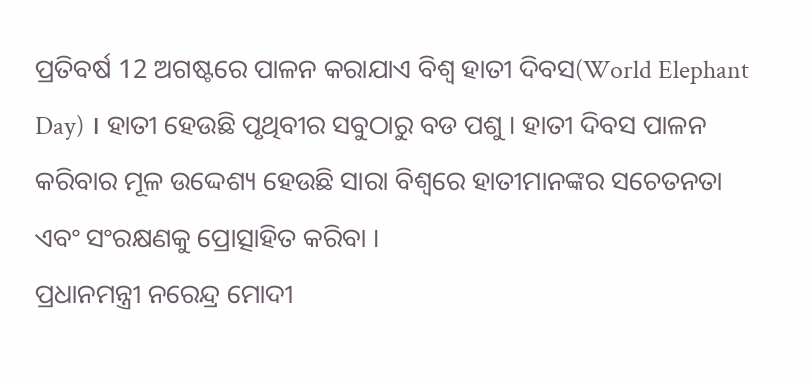ପ୍ରତିବର୍ଷ 12 ଅଗଷ୍ଟରେ ପାଳନ କରାଯାଏ ବିଶ୍ୱ ହାତୀ ଦିବସ(World Elephant Day) । ହାତୀ ହେଉଛି ପୃଥିବୀର ସବୁଠାରୁ ବଡ ପଶୁ । ହାତୀ ଦିବସ ପାଳନ କରିବାର ମୂଳ ଉଦ୍ଦେଶ୍ୟ ହେଉଛି ସାରା ବିଶ୍ୱରେ ହାତୀମାନଙ୍କର ସଚେତନତା ଏବଂ ସଂରକ୍ଷଣକୁ ପ୍ରୋତ୍ସାହିତ କରିବା ।
ପ୍ରଧାନମନ୍ତ୍ରୀ ନରେନ୍ଦ୍ର ମୋଦୀ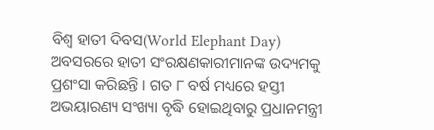ବିଶ୍ୱ ହାତୀ ଦିବସ(World Elephant Day) ଅବସରରେ ହାତୀ ସଂରକ୍ଷଣକାରୀମାନଙ୍କ ଉଦ୍ୟମକୁ ପ୍ରଶଂସା କରିଛନ୍ତି । ଗତ ୮ ବର୍ଷ ମଧ୍ୟରେ ହସ୍ତୀ ଅଭୟାରଣ୍ୟ ସଂଖ୍ୟା ବୃଦ୍ଧି ହୋଇଥିବାରୁ ପ୍ରଧାନମନ୍ତ୍ରୀ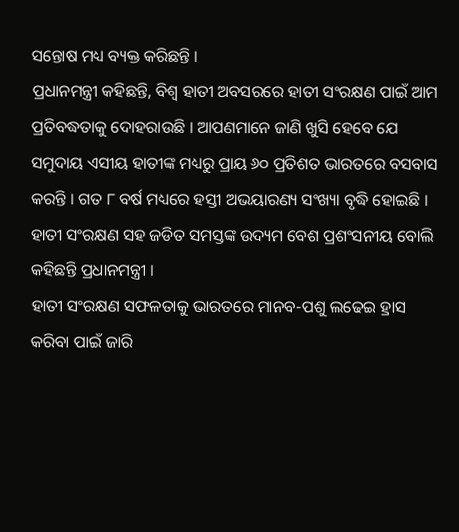ସନ୍ତୋଷ ମଧ୍ୟ ବ୍ୟକ୍ତ କରିଛନ୍ତି ।
ପ୍ରଧାନମନ୍ତ୍ରୀ କହିଛନ୍ତି, ବିଶ୍ବ ହାତୀ ଅବସରରେ ହାତୀ ସଂରକ୍ଷଣ ପାଇଁ ଆମ ପ୍ରତିବଦ୍ଧତାକୁ ଦୋହରାଉଛି । ଆପଣମାନେ ଜାଣି ଖୁସି ହେବେ ଯେ ସମୁଦାୟ ଏସୀୟ ହାତୀଙ୍କ ମଧ୍ୟରୁ ପ୍ରାୟ ୬୦ ପ୍ରତିଶତ ଭାରତରେ ବସବାସ କରନ୍ତି । ଗତ ୮ ବର୍ଷ ମଧ୍ୟରେ ହସ୍ତୀ ଅଭୟାରଣ୍ୟ ସଂଖ୍ୟା ବୃଦ୍ଧି ହୋଇଛି । ହାତୀ ସଂରକ୍ଷଣ ସହ ଜଡିତ ସମସ୍ତଙ୍କ ଉଦ୍ୟମ ବେଶ ପ୍ରଶଂସନୀୟ ବୋଲି କହିଛନ୍ତି ପ୍ରଧାନମନ୍ତ୍ରୀ ।
ହାତୀ ସଂରକ୍ଷଣ ସଫଳତାକୁ ଭାରତରେ ମାନବ-ପଶୁ ଲଢେଇ ହ୍ରାସ କରିବା ପାଇଁ ଜାରି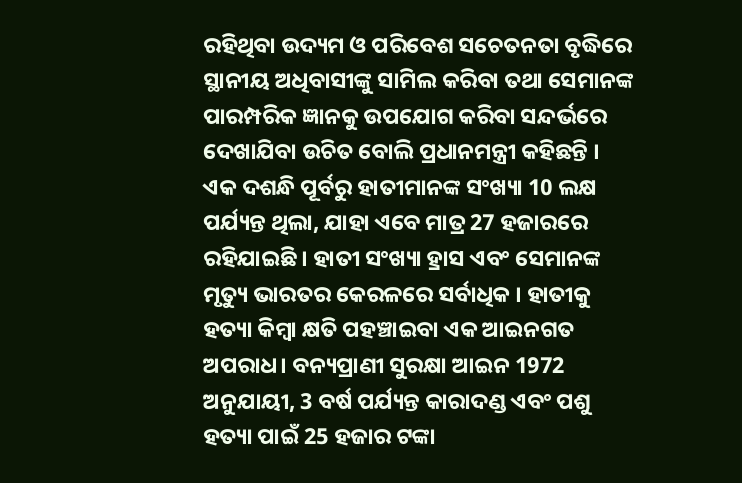ରହିଥିବା ଉଦ୍ୟମ ଓ ପରିବେଶ ସଚେତନତା ବୃଦ୍ଧିରେ ସ୍ଥାନୀୟ ଅଧିବାସୀଙ୍କୁ ସାମିଲ କରିବା ତଥା ସେମାନଙ୍କ ପାରମ୍ପରିକ ଜ୍ଞାନକୁ ଉପଯୋଗ କରିବା ସନ୍ଦର୍ଭରେ ଦେଖାଯିବା ଉଚିତ ବୋଲି ପ୍ରଧାନମନ୍ତ୍ରୀ କହିଛନ୍ତି ।
ଏକ ଦଶନ୍ଧି ପୂର୍ବରୁ ହାତୀମାନଙ୍କ ସଂଖ୍ୟା 10 ଲକ୍ଷ ପର୍ଯ୍ୟନ୍ତ ଥିଲା, ଯାହା ଏବେ ମାତ୍ର 27 ହଜାରରେ ରହିଯାଇଛି । ହାତୀ ସଂଖ୍ୟା ହ୍ରାସ ଏବଂ ସେମାନଙ୍କ ମୃତ୍ୟୁ ଭାରତର କେରଳରେ ସର୍ବାଧିକ । ହାତୀକୁ ହତ୍ୟା କିମ୍ବା କ୍ଷତି ପହଞ୍ଚାଇବା ଏକ ଆଇନଗତ ଅପରାଧ। ବନ୍ୟପ୍ରାଣୀ ସୁରକ୍ଷା ଆଇନ 1972 ଅନୁଯାୟୀ, 3 ବର୍ଷ ପର୍ଯ୍ୟନ୍ତ କାରାଦଣ୍ଡ ଏବଂ ପଶୁ ହତ୍ୟା ପାଇଁ 25 ହଜାର ଟଙ୍କା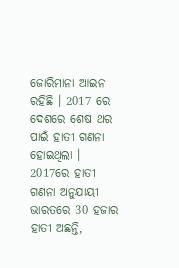ଜୋରିମାନା ଆଇନ ରହିଛି । 2017 ରେ ଦେଶରେ ଶେଷ ଥର ପାଇଁ ହାତୀ ଗଣନା ହୋଇଥିଲା । 2017ରେ ହାତୀ ଗଣନା ଅନୁଯାୟୀ ଭାରତରେ 30 ହଜାର ହାତୀ ଅଛନ୍ତି,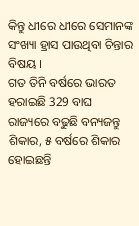କିନ୍ତୁ ଧୀରେ ଧୀରେ ସେମାନଙ୍କ ସଂଖ୍ୟା ହ୍ରାସ ପାଉଥିବା ଚିନ୍ତାର ବିଷୟ ।
ଗତ ତିନି ବର୍ଷରେ ଭାରତ ହରାଇଛି 329 ବାଘ
ରାଜ୍ୟରେ ବଢୁଛି ବନ୍ୟଜନ୍ତୁ ଶିକାର, ୫ ବର୍ଷରେ ଶିକାର ହୋଇଛନ୍ତି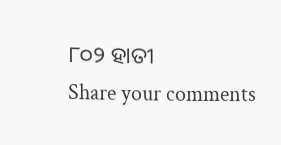୮୦୨ ହାତୀ
Share your comments